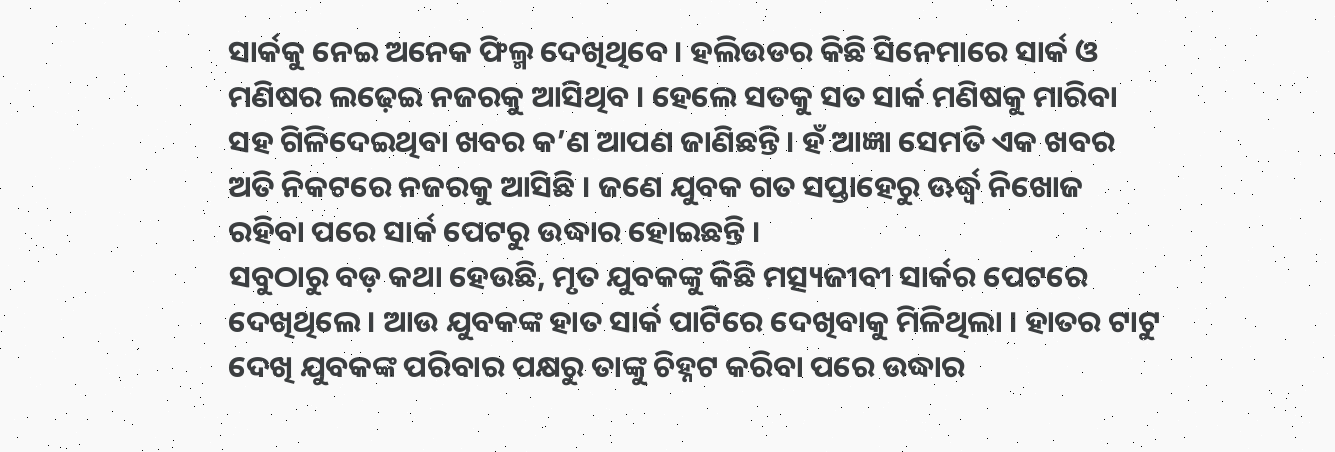ସାର୍କକୁ ନେଇ ଅନେକ ଫିଲ୍ମ ଦେଖିଥିବେ । ହଲିଉଡର କିଛି ସିନେମାରେ ସାର୍କ ଓ ମଣିଷର ଲଢ଼େଇ ନଜରକୁ ଆସିଥିବ । ହେଲେ ସତକୁ ସତ ସାର୍କ ମଣିଷକୁ ମାରିବା ସହ ଗିଳିଦେଇଥିବା ଖବର କ’ଣ ଆପଣ ଜାଣିଛନ୍ତି । ହଁ ଆଜ୍ଞା ସେମତି ଏକ ଖବର ଅତି ନିକଟରେ ନଜରକୁ ଆସିଛି । ଜଣେ ଯୁବକ ଗତ ସପ୍ତାହେରୁ ଊର୍ଦ୍ଧ୍ୱ ନିଖୋଜ ରହିବା ପରେ ସାର୍କ ପେଟରୁ ଉଦ୍ଧାର ହୋଇଛନ୍ତି ।
ସବୁଠାରୁ ବଡ଼ କଥା ହେଉଛି, ମୃତ ଯୁବକଙ୍କୁ କିଛି ମତ୍ସ୍ୟଜୀବୀ ସାର୍କର ପେଟରେ ଦେଖିଥିଲେ । ଆଉ ଯୁବକଙ୍କ ହାତ ସାର୍କ ପାଟିରେ ଦେଖିବାକୁ ମିଳିଥିଲା । ହାତର ଟାଟୁ ଦେଖି ଯୁବକଙ୍କ ପରିବାର ପକ୍ଷରୁ ତାଙ୍କୁ ଚିହ୍ନଟ କରିବା ପରେ ଉଦ୍ଧାର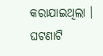କରାଯାଇଥିଲା ।
ଘଟଣାଟି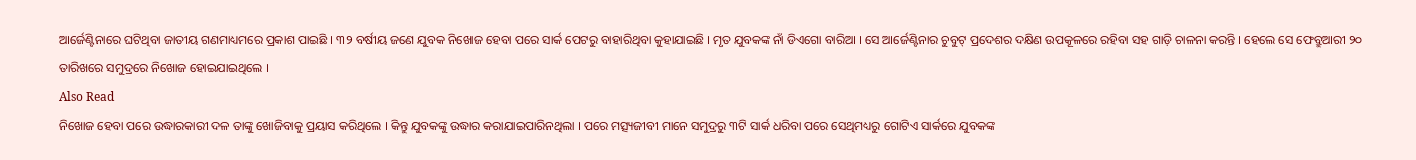ଆର୍ଜେଣ୍ଟିନାରେ ଘଟିଥିବା ଜାତୀୟ ଗଣମାଧ୍ୟମରେ ପ୍ରକାଶ ପାଇଛି । ୩୨ ବର୍ଷୀୟ ଜଣେ ଯୁବକ ନିଖୋଜ ହେବା ପରେ ସାର୍କ ପେଟରୁ ବାହାରିଥିବା କୁହାଯାଇଛି । ମୃତ ଯୁବକଙ୍କ ନାଁ ଡିଏଗୋ ବାରିଆ । ସେ ଆର୍ଜେଣ୍ଟିନାର ଚୁବୁଟ୍ ପ୍ରଦେଶର ଦକ୍ଷିଣ ଉପକୂଳରେ ରହିବା ସହ ଗାଡ଼ି ଚାଳନା କରନ୍ତି । ହେଲେ ସେ ଫେବ୍ରୁଆରୀ ୨୦ ତାରିଖରେ ସମୁଦ୍ରରେ ନିଖୋଜ ହୋଇଯାଇଥିଲେ ।
Also Read
ନିଖୋଜ ହେବା ପରେ ଉଦ୍ଧାରକାରୀ ଦଳ ତାଙ୍କୁ ଖୋଜିବାକୁ ପ୍ରୟାସ କରିଥିଲେ । କିନ୍ତୁ ଯୁବକଙ୍କୁ ଉଦ୍ଧାର କରାଯାଇପାରିନଥିଲା । ପରେ ମତ୍ସ୍ୟଜୀବୀ ମାନେ ସମୁଦ୍ରରୁ ୩ଟି ସାର୍କ ଧରିବା ପରେ ସେଥିମଧ୍ୟରୁ ଗୋଟିଏ ସାର୍କରେ ଯୁବକଙ୍କ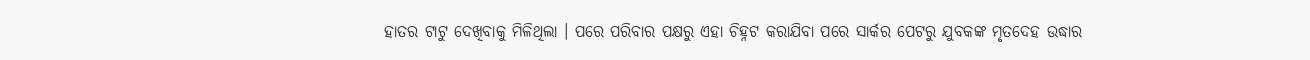ହାତର ଟାଟୁ ଦେଖିବାକୁ ମିଳିଥିଲା । ପରେ ପରିବାର ପକ୍ଷରୁ ଏହା ଚିହ୍ନଟ କରାଯିବା ପରେ ସାର୍କର ପେଟରୁ ଯୁବକଙ୍କ ମୃତଦେହ ଉଦ୍ଧାର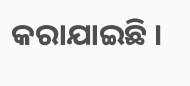କରାଯାଇଛି ।